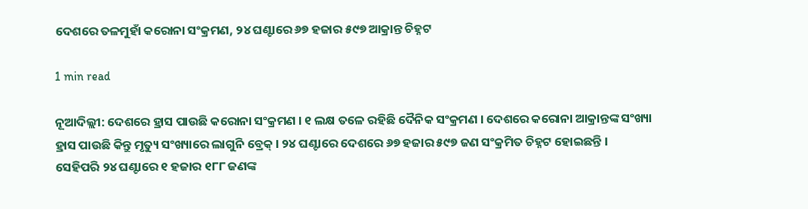ଦେଶରେ ତଳମୁହାଁ କରୋନା ସଂକ୍ରମଣ, ୨୪ ଘଣ୍ଟାରେ ୬୭ ହଜାର ୫୯୭ ଆକ୍ରାନ୍ତ ଚିହ୍ନଟ

1 min read

ନୂଆଦିଲ୍ଲୀ: ଦେଶରେ ହ୍ରାସ ପାଉଛି କରୋନା ସଂକ୍ରମଣ । ୧ ଲକ୍ଷ ତଳେ ରହିଛି ଦୈନିକ ସଂକ୍ରମଣ । ଦେଶରେ କରୋନା ଆକ୍ରାନ୍ତଙ୍କ ସଂଖ୍ୟା ହ୍ରାସ ପାଉଛି କିନ୍ତୁ ମୃତ୍ୟୁ ସଂଖ୍ୟାରେ ଲାଗୁନି ବ୍ରେକ୍ । ୨୪ ଘଣ୍ଟାରେ ଦେଶରେ ୬୭ ହଜାର ୫୯୭ ଜଣ ସଂକ୍ରମିତ ଚିହ୍ନଟ ହୋଇଛନ୍ତି । ସେହିପରି ୨୪ ଘଣ୍ଟାରେ ୧ ହଜାର ୧୮୮ ଜଣଙ୍କ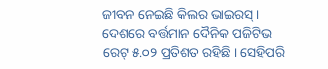ଜୀବନ ନେଇଛି କିଲର ଭାଇରସ୍ । ଦେଶରେ ବର୍ତ୍ତମାନ ଦୈନିକ ପଜିଟିଭ ରେଟ୍ ୫.୦୨ ପ୍ରତିଶତ ରହିଛି । ସେହିପରି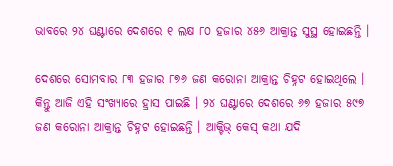ଭାବରେ ୨୪ ଘଣ୍ଟାରେ ଦେଶରେ ୧ ଲକ୍ଷ ୮୦ ହଜାର ୪୫୬ ଆକ୍ରାନ୍ତ ସୁସ୍ଥ ହୋଇଛନ୍ତି ।

ଦେଶରେ ସୋମବାର ୮୩ ହଜାର ୮୭୬ ଜଣ କରୋନା ଆକ୍ରାନ୍ତ ଚିହ୍ନଟ ହୋଇଥିଲେ । କିନ୍ତୁ ଆଜି ଏହି ସଂଖ୍ୟାରେ ହ୍ରାସ ପାଇଛି । ୨୪ ଘଣ୍ଟାରେ ଦେଶରେ ୬୭ ହଜାର ୫୯୭ ଜଣ କରୋନା ଆକ୍ରାନ୍ତ ଚିହ୍ନଟ ହୋଇଛନ୍ତି । ଆକ୍ଟିଭ୍ କେସ୍ କଥା ଯଦି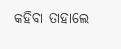କହିବା ତାହାଲେ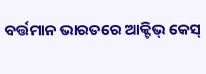ବର୍ତ୍ତମାନ ଭାରତରେ ଆକ୍ଟିଭ୍ କେସ୍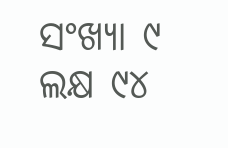ସଂଖ୍ୟା ୯ ଲକ୍ଷ ୯୪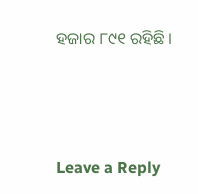ହଜାର ୮୯୧ ରହିଛି ।





Leave a Reply